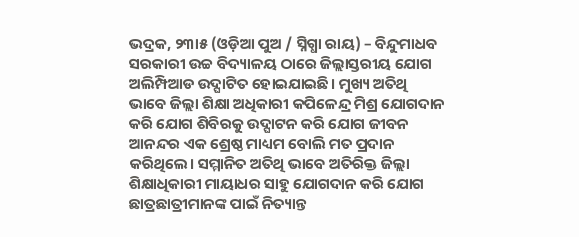ଭଦ୍ରକ, ୨୩ା୫ (ଓଡ଼ିଆ ପୁଅ / ସ୍ନିଗ୍ଧା ରାୟ) – ବିନ୍ଦୁମାଧବ ସରକାରୀ ଉଚ୍ଚ ବିଦ୍ୟାଳୟ ଠାରେ ଜିଲ୍ଲାସ୍ତରୀୟ ଯୋଗ ଅଲିମ୍ପିଆଡ ଉଦ୍ଘାଟିତ ହୋଇଯାଇଛି। ମୁଖ୍ୟ ଅତିଥି ଭାବେ ଜିଲ୍ଲା ଶିକ୍ଷା ଅଧିକାରୀ କପିଳେନ୍ଦ୍ର ମିଶ୍ର ଯୋଗଦାନ କରି ଯୋଗ ଶିବିରକୁ ଉଦ୍ଘାଟନ କରି ଯୋଗ ଜୀବନ ଆନନ୍ଦର ଏକ ଶ୍ରେଷ୍ଠ ମାଧ୍ୟମ ବୋଲି ମତ ପ୍ରଦାନ କରିଥିଲେ। ସମ୍ମାନିତ ଅତିଥି ଭାବେ ଅତିରିକ୍ତ ଜିଲ୍ଲା ଶିକ୍ଷାଧିକାରୀ ମାୟାଧର ସାହୁ ଯୋଗଦାନ କରି ଯୋଗ ଛାତ୍ରଛାତ୍ରୀମାନଙ୍କ ପାଇଁ ନିତ୍ୟାନ୍ତ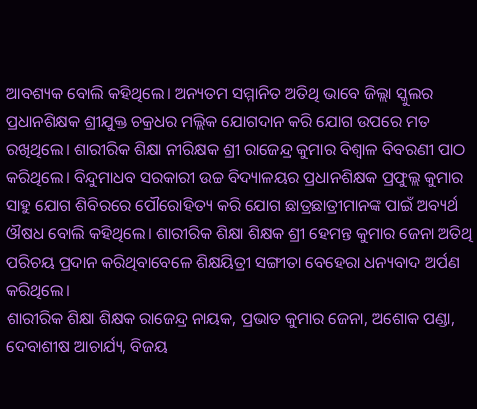ଆବଶ୍ୟକ ବୋଲି କହିଥିଲେ। ଅନ୍ୟତମ ସମ୍ମାନିତ ଅତିଥି ଭାବେ ଜିଲ୍ଲା ସ୍କୁଲର ପ୍ରଧାନଶିକ୍ଷକ ଶ୍ରୀଯୁକ୍ତ ଚକ୍ରଧର ମଲ୍ଲିକ ଯୋଗଦାନ କରି ଯୋଗ ଉପରେ ମତ ରଖିଥିଲେ। ଶାରୀରିକ ଶିକ୍ଷା ନୀରିକ୍ଷକ ଶ୍ରୀ ରାଜେନ୍ଦ୍ର କୁମାର ବିଶ୍ୱାଳ ବିବରଣୀ ପାଠ କରିଥିଲେ। ବିନ୍ଦୁମାଧବ ସରକାରୀ ଉଚ୍ଚ ବିଦ୍ୟାଳୟର ପ୍ରଧାନଶିକ୍ଷକ ପ୍ରଫୁଲ୍ଲ କୁମାର ସାହୁ ଯୋଗ ଶିବିରରେ ପୌରୋହିତ୍ୟ କରି ଯୋଗ ଛାତ୍ରଛାତ୍ରୀମାନଙ୍କ ପାଇଁ ଅବ୍ୟର୍ଥ ଔଷଧ ବୋଲି କହିଥିଲେ। ଶାରୀରିକ ଶିକ୍ଷା ଶିକ୍ଷକ ଶ୍ରୀ ହେମନ୍ତ କୁମାର ଜେନା ଅତିଥି ପରିଚୟ ପ୍ରଦାନ କରିଥିବାବେଳେ ଶିକ୍ଷୟିତ୍ରୀ ସଙ୍ଗୀତା ବେହେରା ଧନ୍ୟବାଦ ଅର୍ପଣ କରିଥିଲେ।
ଶାରୀରିକ ଶିକ୍ଷା ଶିକ୍ଷକ ରାଜେନ୍ଦ୍ର ନାୟକ, ପ୍ରଭାତ କୁମାର ଜେନା, ଅଶୋକ ପଣ୍ଡା, ଦେବାଶୀଷ ଆଚାର୍ଯ୍ୟ, ବିଜୟ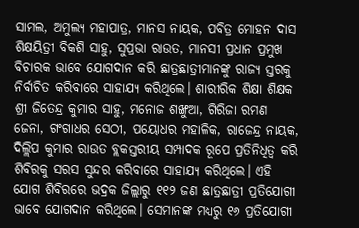ସାମଲ, ଅମୁଲ୍ୟ ମହାପାତ୍ର, ମାନସ ନାୟକ, ପବିତ୍ର ମୋହନ ଦାସ ଶିକ୍ଷୟିତ୍ରୀ ବିକଶି ସାହୁ, ସୁପ୍ରଭା ରାଉତ, ମାନସୀ ପ୍ରଧାନ ପ୍ରମୁଖ ବିଚାରକ ଭାବେ ଯୋଗଦାନ କରି ଛାତ୍ରଛାତ୍ରୀମାନଙ୍କୁ ରାଜ୍ୟ ସ୍ତରକୁ ନିର୍ବାଚିତ କରିବାରେ ସାହାଯ୍ୟ କରିଥିଲେ। ଶାରୀରିକ ଶିକ୍ଷା ଶିକ୍ଷକ ଶ୍ରୀ ଜିତେନ୍ଦ୍ର କୁମାର ସାହୁ, ମନୋଜ ଶଙ୍ଖୁଆ, ଗିରିଜା ରମଣ ଜେନା, ଗଂଗାଧର ସେଠୀ, ପୟୋଧର ମହାଳିକ, ରାଜେନ୍ଦ୍ର ନାୟକ, ଦିଲ୍ଲିପ କୁମାର ରାଉତ ବ୍ଲକସ୍ତରୀୟ ସମ୍ପାଦକ ରୂପେ ପ୍ରତିନିଧିତ୍ୱ କରି ଶିବିରକୁ ସରସ ସୁନ୍ଦର କରିବାରେ ସାହାଯ୍ୟ କରିଥିଲେ। ଏହି ଯୋଗ ଶିବିରରେ ଭଦ୍ରକ ଜିଲ୍ଲାରୁ ୧୧୨ ଜଣ ଛାତ୍ରଛାତ୍ରୀ ପ୍ରତିଯୋଗୀ ଭାବେ ଯୋଗଦାନ କରିଥିଲେ। ସେମାନଙ୍କ ମଧ୍ୟରୁ ୧୬ ପ୍ରତିଯୋଗୀ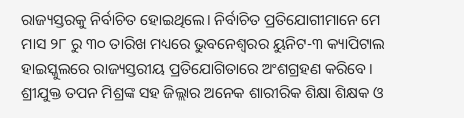ରାଜ୍ୟସ୍ତରକୁ ନିର୍ବାଚିତ ହୋଇଥିଲେ। ନିର୍ବାଚିତ ପ୍ରତିଯୋଗୀମାନେ ମେ ମାସ ୨୮ ରୁ ୩୦ ତାରିଖ ମଧ୍ୟରେ ଭୁବନେଶ୍ୱରର ୟୁନିଟ-୩ କ୍ୟାପିଟାଲ ହାଇସ୍କୁଲରେ ରାଜ୍ୟସ୍ତରୀୟ ପ୍ରତିଯୋଗିତାରେ ଅଂଶଗ୍ରହଣ କରିବେ। ଶ୍ରୀଯୁକ୍ତ ତପନ ମିଶ୍ରଙ୍କ ସହ ଜିଲ୍ଲାର ଅନେକ ଶାରୀରିକ ଶିକ୍ଷା ଶିକ୍ଷକ ଓ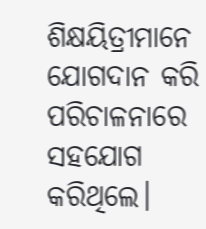ଶିକ୍ଷୟିତ୍ରୀମାନେ ଯୋଗଦାନ କରି ପରିଚାଳନାରେ ସହଯୋଗ କରିଥିଲେ।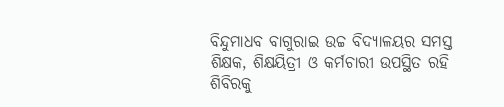ବିନ୍ଦୁମାଧବ ବାଗୁରାଇ ଉଚ୍ଚ ବିଦ୍ୟାଳୟର ସମସ୍ତ ଶିକ୍ଷକ, ଶିକ୍ଷୟିତ୍ରୀ ଓ କର୍ମଚାରୀ ଉପସ୍ଥିତ ରହି ଶିବିରକୁ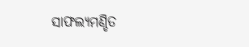ସାଫଲ୍ୟମଣ୍ଡିତ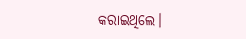କରାଇଥିଲେ।